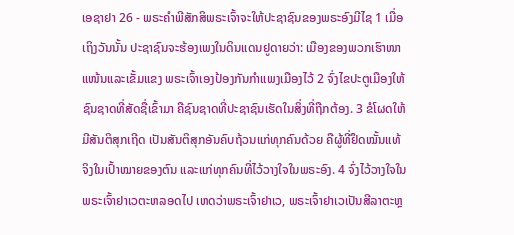ເອຊາຢາ 26 - ພຣະຄຳພີສັກສິພຣະເຈົ້າຈະໃຫ້ປະຊາຊົນຂອງພຣະອົງມີໄຊ 1 ເມື່ອເຖິງວັນນັ້ນ ປະຊາຊົນຈະຮ້ອງເພງໃນດິນແດນຢູດາຍວ່າ: ເມືອງຂອງພວກເຮົາໜາແໜ້ນແລະເຂັ້ມແຂງ ພຣະເຈົ້າເອງປ້ອງກັນກຳແພງເມືອງໄວ້ 2 ຈົ່ງໄຂປະຕູເມືອງໃຫ້ຊົນຊາດທີ່ສັດຊື່ເຂົ້າມາ ຄືຊົນຊາດທີ່ປະຊາຊົນເຮັດໃນສິ່ງທີ່ຖືກຕ້ອງ. 3 ຂໍໂຜດໃຫ້ມີສັນຕິສຸກເຖີດ ເປັນສັນຕິສຸກອັນຄົບຖ້ວນແກ່ທຸກຄົນດ້ວຍ ຄືຜູ້ທີ່ຢຶດໝັ້ນແທ້ຈິງໃນເປົ້າໝາຍຂອງຕົນ ແລະແກ່ທຸກຄົນທີ່ໄວ້ວາງໃຈໃນພຣະອົງ. 4 ຈົ່ງໄວ້ວາງໃຈໃນພຣະເຈົ້າຢາເວຕະຫລອດໄປ ເຫດວ່າພຣະເຈົ້າຢາເວ, ພຣະເຈົ້າຢາເວເປັນສີລາຕະຫຼ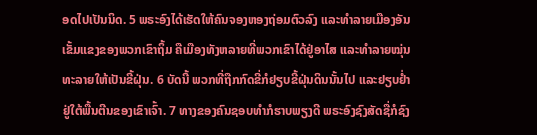ອດໄປເປັນນິດ. 5 ພຣະອົງໄດ້ເຮັດໃຫ້ຄົນຈອງຫອງຖ່ອມຕົວລົງ ແລະທຳລາຍເມືອງອັນເຂັ້ມແຂງຂອງພວກເຂົາຖິ້ມ ຄືເມືອງທັງຫລາຍທີ່ພວກເຂົາໄດ້ຢູ່ອາໄສ ແລະທຳລາຍໝຸ່ນທະລາຍໃຫ້ເປັນຂີ້ຝຸ່ນ. 6 ບັດນີ້ ພວກທີ່ຖືກກົດຂີ່ກໍຢຽບຂີ້ຝຸ່ນດິນນັ້ນໄປ ແລະຢຽບຢໍ່າຢູ່ໃຕ້ພື້ນຕີນຂອງເຂົາເຈົ້າ. 7 ທາງຂອງຄົນຊອບທຳກໍຮາບພຽງດີ ພຣະອົງຊົງສັດຊື່ກໍຊົງ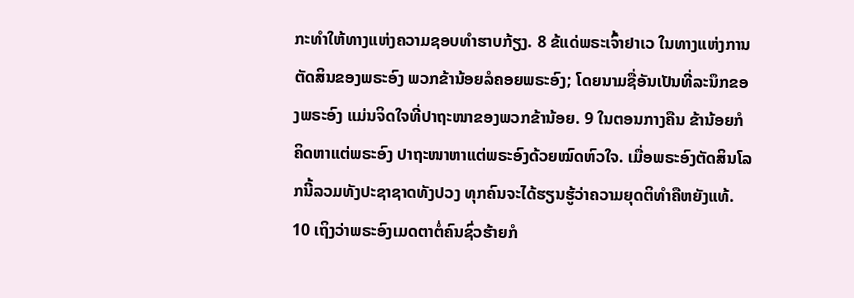ກະທຳໃຫ້ທາງແຫ່ງຄວາມຊອບທຳຮາບກ້ຽງ. 8 ຂ້ແດ່ພຣະເຈົ້າຢາເວ ໃນທາງແຫ່ງການຕັດສິນຂອງພຣະອົງ ພວກຂ້ານ້ອຍລໍຄອຍພຣະອົງ; ໂດຍນາມຊື່ອັນເປັນທີ່ລະນຶກຂອງພຣະອົງ ແມ່ນຈິດໃຈທີ່ປາຖະໜາຂອງພວກຂ້ານ້ອຍ. 9 ໃນຕອນກາງຄືນ ຂ້ານ້ອຍກໍຄິດຫາແຕ່ພຣະອົງ ປາຖະໜາຫາແຕ່ພຣະອົງດ້ວຍໝົດຫົວໃຈ. ເມື່ອພຣະອົງຕັດສິນໂລກນີ້ລວມທັງປະຊາຊາດທັງປວງ ທຸກຄົນຈະໄດ້ຮຽນຮູ້ວ່າຄວາມຍຸດຕິທຳຄືຫຍັງແທ້. 10 ເຖິງວ່າພຣະອົງເມດຕາຕໍ່ຄົນຊົ່ວຮ້າຍກໍ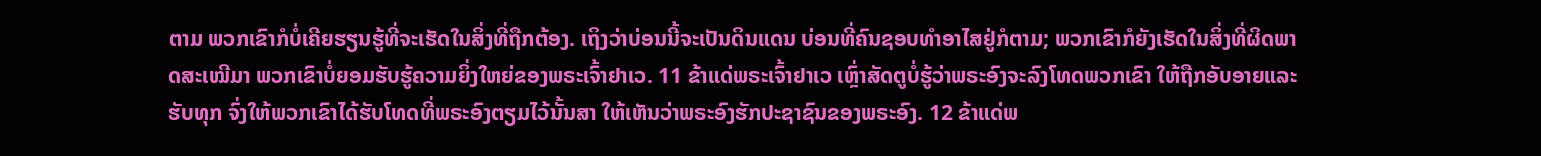ຕາມ ພວກເຂົາກໍບໍ່ເຄີຍຮຽນຮູ້ທີ່ຈະເຮັດໃນສິ່ງທີ່ຖືກຕ້ອງ. ເຖິງວ່າບ່ອນນີ້ຈະເປັນດິນແດນ ບ່ອນທີ່ຄົນຊອບທຳອາໄສຢູ່ກໍຕາມ; ພວກເຂົາກໍຍັງເຮັດໃນສິ່ງທີ່ຜິດພາດສະເໝີມາ ພວກເຂົາບໍ່ຍອມຮັບຮູ້ຄວາມຍິ່ງໃຫຍ່ຂອງພຣະເຈົ້າຢາເວ. 11 ຂ້າແດ່ພຣະເຈົ້າຢາເວ ເຫຼົ່າສັດຕູບໍ່ຮູ້ວ່າພຣະອົງຈະລົງໂທດພວກເຂົາ ໃຫ້ຖືກອັບອາຍແລະຮັບທຸກ ຈົ່ງໃຫ້ພວກເຂົາໄດ້ຮັບໂທດທີ່ພຣະອົງຕຽມໄວ້ນັ້ນສາ ໃຫ້ເຫັນວ່າພຣະອົງຮັກປະຊາຊົນຂອງພຣະອົງ. 12 ຂ້າແດ່ພ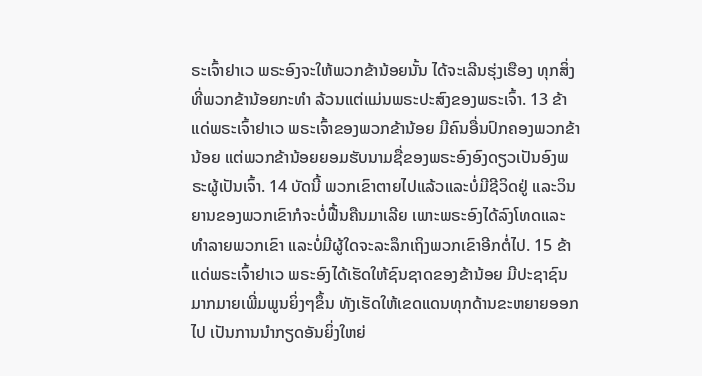ຣະເຈົ້າຢາເວ ພຣະອົງຈະໃຫ້ພວກຂ້ານ້ອຍນັ້ນ ໄດ້ຈະເລີນຮຸ່ງເຮືອງ ທຸກສິ່ງທີ່ພວກຂ້ານ້ອຍກະທຳ ລ້ວນແຕ່ແມ່ນພຣະປະສົງຂອງພຣະເຈົ້າ. 13 ຂ້າແດ່ພຣະເຈົ້າຢາເວ ພຣະເຈົ້າຂອງພວກຂ້ານ້ອຍ ມີຄົນອື່ນປົກຄອງພວກຂ້ານ້ອຍ ແຕ່ພວກຂ້ານ້ອຍຍອມຮັບນາມຊື່ຂອງພຣະອົງອົງດຽວເປັນອົງພຣະຜູ້ເປັນເຈົ້າ. 14 ບັດນີ້ ພວກເຂົາຕາຍໄປແລ້ວແລະບໍ່ມີຊີວິດຢູ່ ແລະວິນຍານຂອງພວກເຂົາກໍຈະບໍ່ຟື້ນຄືນມາເລີຍ ເພາະພຣະອົງໄດ້ລົງໂທດແລະທຳລາຍພວກເຂົາ ແລະບໍ່ມີຜູ້ໃດຈະລະລຶກເຖິງພວກເຂົາອີກຕໍ່ໄປ. 15 ຂ້າແດ່ພຣະເຈົ້າຢາເວ ພຣະອົງໄດ້ເຮັດໃຫ້ຊົນຊາດຂອງຂ້ານ້ອຍ ມີປະຊາຊົນມາກມາຍເພີ່ມພູນຍິ່ງໆຂຶ້ນ ທັງເຮັດໃຫ້ເຂດແດນທຸກດ້ານຂະຫຍາຍອອກໄປ ເປັນການນຳກຽດອັນຍິ່ງໃຫຍ່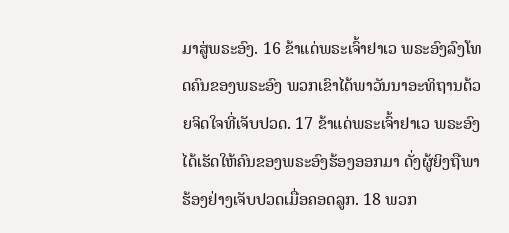ມາສູ່ພຣະອົງ. 16 ຂ້າແດ່ພຣະເຈົ້າຢາເວ ພຣະອົງລົງໂທດຄົນຂອງພຣະອົງ ພວກເຂົາໄດ້ພາວັນນາອະທິຖານດ້ວຍຈິດໃຈທີ່ເຈັບປວດ. 17 ຂ້າແດ່ພຣະເຈົ້າຢາເວ ພຣະອົງໄດ້ເຮັດໃຫ້ຄົນຂອງພຣະອົງຮ້ອງອອກມາ ດັ່ງຜູ້ຍິງຖືພາຮ້ອງຢ່າງເຈັບປວດເມື່ອຄອດລູກ. 18 ພວກ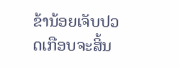ຂ້ານ້ອຍເຈັບປວດເກືອບຈະສິ້ນ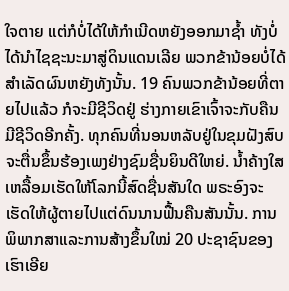ໃຈຕາຍ ແຕ່ກໍບໍ່ໄດ້ໃຫ້ກຳເນີດຫຍັງອອກມາຊໍ້າ ທັງບໍ່ໄດ້ນຳໄຊຊະນະມາສູ່ດິນແດນເລີຍ ພວກຂ້ານ້ອຍບໍ່ໄດ້ສຳເລັດຜົນຫຍັງທັງນັ້ນ. 19 ຄົນພວກຂ້ານ້ອຍທີ່ຕາຍໄປແລ້ວ ກໍຈະມີຊີວິດຢູ່ ຮ່າງກາຍເຂົາເຈົ້າຈະກັບຄືນມີຊີວິດອີກຄັ້ງ. ທຸກຄົນທີ່ນອນຫລັບຢູ່ໃນຂຸມຝັງສົບ ຈະຕື່ນຂຶ້ນຮ້ອງເພງຢ່າງຊົມຊື່ນຍິນດີໃຫຍ່. ນໍ້າຄ້າງໃສເຫລື້ອມເຮັດໃຫ້ໂລກນີ້ສົດຊື່ນສັນໃດ ພຣະອົງຈະເຮັດໃຫ້ຜູ້ຕາຍໄປແຕ່ດົນນານຟື້ນຄືນສັນນັ້ນ. ການພິພາກສາແລະການສ້າງຂຶ້ນໃໝ່ 20 ປະຊາຊົນຂອງເຮົາເອີຍ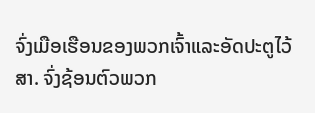ຈົ່ງເມືອເຮືອນຂອງພວກເຈົ້າແລະອັດປະຕູໄວ້ສາ. ຈົ່ງຊ້ອນຕົວພວກ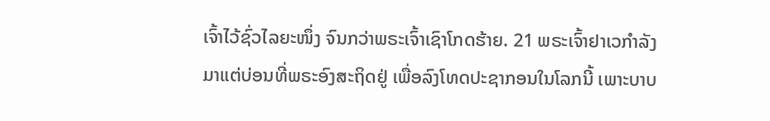ເຈົ້າໄວ້ຊົ່ວໄລຍະໜຶ່ງ ຈົນກວ່າພຣະເຈົ້າເຊົາໂກດຮ້າຍ. 21 ພຣະເຈົ້າຢາເວກຳລັງມາແຕ່ບ່ອນທີ່ພຣະອົງສະຖິດຢູ່ ເພື່ອລົງໂທດປະຊາກອນໃນໂລກນີ້ ເພາະບາບ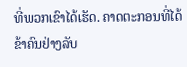ທີ່ພວກເຂົາໄດ້ເຮັດ. ຄາດຕະກອນທີ່ໄດ້ຂ້າຄົນຢ່າງລັບ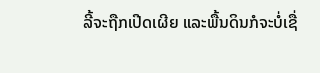ລີ້ຈະຖືກເປີດເຜີຍ ແລະພື້ນດິນກໍຈະບໍ່ເຊື່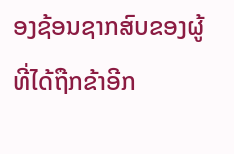ອງຊ້ອນຊາກສົບຂອງຜູ້ທີ່ໄດ້ຖືກຂ້າອີກ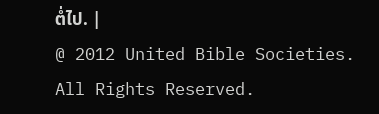ຕໍ່ໄປ. |
@ 2012 United Bible Societies. All Rights Reserved.